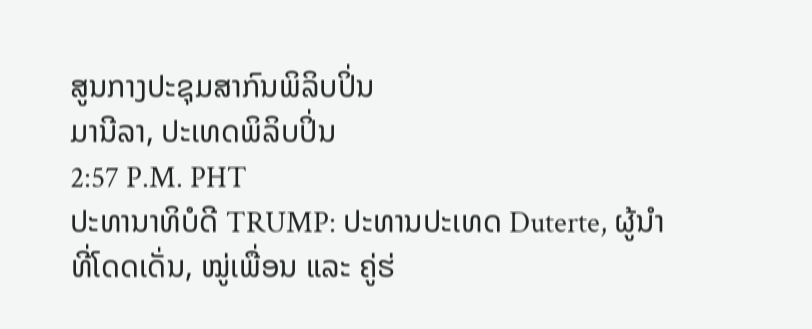ສູນກາງປະຊຸມສາກົນພິລິບປິ່ນ
ມານີລາ, ປະເທດພິລິບປິ່ນ
2:57 P.M. PHT
ປະທານາທິບໍດີ TRUMP: ປະທານປະເທດ Duterte, ຜູ້ນໍາທີ່ໂດດເດັ່ນ, ໝູ່ເພື່ອນ ແລະ ຄູ່ຮ່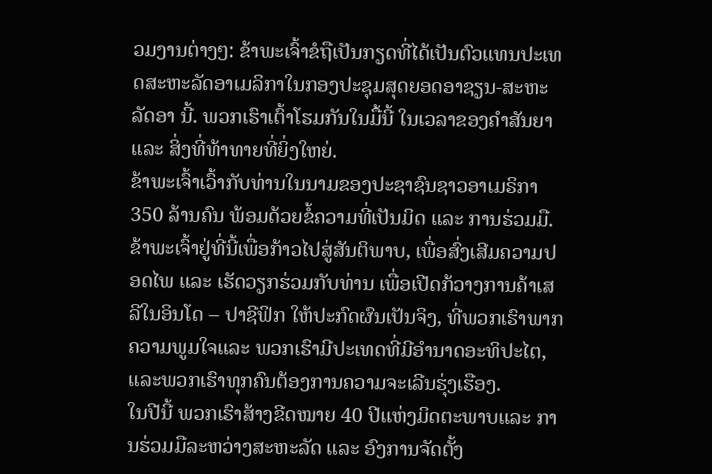ວມງານຕ່າງໆ: ຂ້າພະເຈົ້າຂໍຖືເປັນກຽດທີ່ໄດ້ເປັນຕົວແທນປະເທດສະຫະລັດອາເມລິກາໃນກອງປະຊຸມສຸດຍອດອາຊຽນ-ສະຫະລັດອາ ນີ້. ພວກເຮົາເຕົ້າໂຮມກັນໃນມື້ນີ້ ໃນເວລາຂອງຄໍາສັນຍາ ແລະ ສິ່ງທີ່ທ້າທາຍທີ່ຍິ່ງໃຫຍ່.
ຂ້າພະເຈົ້າເວົ້າກັບທ່ານໃນນາມຂອງປະຊາຊົນຊາວອາເມຣິກາ 350 ລ້ານຄົນ ພ້ອມດ້ວຍຂໍ້ຄວາມທີ່ເປັນມິດ ແລະ ການຮ່ວມມື. ຂ້າພະເຈົ້າຢູ່ທີ່ນີ້ເພື່ອກ້າວໄປສູ່ສັນຕິພາບ, ເພື່ອສົ່ງເສີມຄວາມປອດໄພ ແລະ ເຮັດວຽກຮ່ວມກັບທ່ານ ເພື່ອເປີດກ້ວາງການຄ້າເສລີໃນອິນໂດ – ປາຊີຟິກ ໃຫ້ປະກົດຜົນເປັນຈິງ, ທີ່ພວກເຮົາພາກຄວາມພູມໃຈແລະ ພວກເຮົາມີປະເທດທີ່ມີອຳນາດອະທິປະໄຕ, ແລະພວກເຮົາທຸກຄົນຕ້ອງການຄວາມຈະເລີນຮຸ່ງເຮືອງ.
ໃນປີນີ້ ພວກເຮົາສ້າງຂີດໝາຍ 40 ປີແຫ່ງມິດຕະພາບແລະ ການຮ່ວມມືລະຫວ່າງສະຫະລັດ ແລະ ອົງການຈັດຕັ້ງ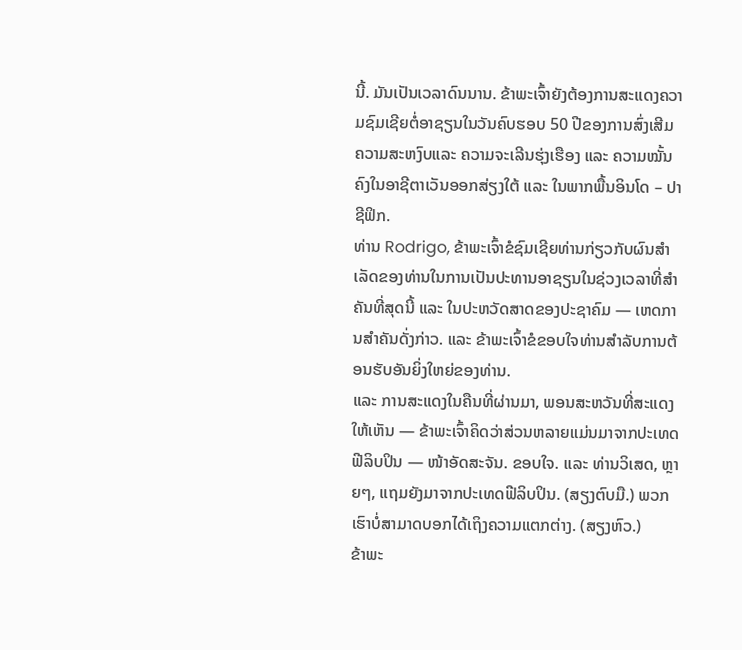ນີ້. ມັນເປັນເວລາດົນນານ. ຂ້າພະເຈົ້າຍັງຕ້ອງການສະແດງຄວາມຊົມເຊີຍຕໍ່ອາຊຽນໃນວັນຄົບຮອບ 50 ປີຂອງການສົ່ງເສີມຄວາມສະຫງົບແລະ ຄວາມຈະເລີນຮຸ່ງເຮືອງ ແລະ ຄວາມໝັ້ນຄົງໃນອາຊີຕາເວັນອອກສ່ຽງໃຕ້ ແລະ ໃນພາກພື້ນອິນໂດ – ປາຊີຟິກ.
ທ່ານ Rodrigo, ຂ້າພະເຈົ້າຂໍຊົມເຊີຍທ່ານກ່ຽວກັບຜົນສໍາເລັດຂອງທ່ານໃນການເປັນປະທານອາຊຽນໃນຊ່ວງເວລາທີ່ສໍາຄັນທີ່ສຸດນີ້ ແລະ ໃນປະຫວັດສາດຂອງປະຊາຄົມ — ເຫດການສໍາຄັນດັ່ງກ່າວ. ແລະ ຂ້າພະເຈົ້າຂໍຂອບໃຈທ່ານສໍາລັບການຕ້ອນຮັບອັນຍິ່ງໃຫຍ່ຂອງທ່ານ.
ແລະ ການສະແດງໃນຄືນທີ່ຜ່ານມາ, ພອນສະຫວັນທີ່ສະແດງໃຫ້ເຫັນ — ຂ້າພະເຈົ້າຄິດວ່າສ່ວນຫລາຍແມ່ນມາຈາກປະເທດຟີລິບປິນ — ໜ້າອັດສະຈັນ. ຂອບໃຈ. ແລະ ທ່ານວິເສດ, ຫຼາຍໆ, ແຖມຍັງມາຈາກປະເທດຟີລິບປິນ. (ສຽງຕົບມື.) ພວກເຮົາບໍ່ສາມາດບອກໄດ້ເຖິງຄວາມແຕກຕ່າງ. (ສຽງຫົວ.)
ຂ້າພະ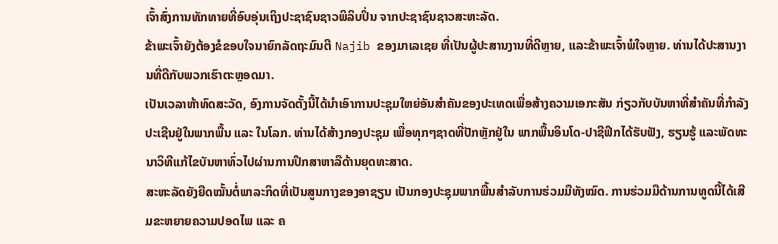ເຈົ້າສົ່ງການທັກທາຍທີ່ອົບອຸ່ນເຖິງປະຊາຊົນຊາວພິລິບປິ່ນ ຈາກປະຊາຊົນຊາວສະຫະລັດ.
ຂ້າພະເຈົ້າຍັງຕ້ອງຂໍຂອບໃຈນາຍົກລັດຖະມົນຕີ Najib ຂອງມາເລເຊຍ ທີ່ເປັນຜູ້ປະສານງານທີ່ດີຫຼາຍ, ແລະຂ້າພະເຈົ້າພໍໃຈຫຼາຍ. ທ່ານໄດ້ປະສານງານທີ່ດີກັບພວກເຮົາຕະຫຼອດມາ.
ເປັນເວລາຫ້າທົດສະວັດ, ອົງການຈັດຕັ້ງນີ້ໄດ້ນໍາເອົາການປະຊຸມໃຫຍ່ອັນສໍາຄັນຂອງປະເທດເພື່ອສ້າງຄວາມເອກະສັນ ກ່ຽວກັບບັນຫາທີ່ສໍາຄັນທີ່ກຳລັງປະເຊີນຢູ່ໃນພາກພື້ນ ແລະ ໃນໂລກ. ທ່ານໄດ້ສ້າງກອງປະຊຸມ ເພື່ອທຸກໆຊາດທີ່ປັກຫຼັກຢູ່ໃນ ພາກພື້ນອິນໂດ-ປາຊີຟິກໄດ້ຮັບຟັງ, ຮຽນຮູ້ ແລະພັດທະນາວິທີແກ້ໄຂບັນຫາທົ່ວໄປຜ່ານການປຶກສາຫາລືດ້ານຍຸດທະສາດ.
ສະຫະລັດຍັງຍືດໝັ້ນຕໍ່ພາລະກິດທີ່ເປັນສູນກາງຂອງອາຊຽນ ເປັນກອງປະຊຸມພາກພື້ນສໍາລັບການຮ່ວມມືທັງໝົດ. ການຮ່ວມມືດ້ານການທູດນີ້ໄດ້ເສີມຂະຫຍາຍຄວາມປອດໄພ ແລະ ຄ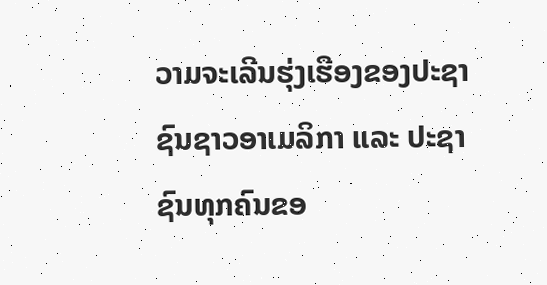ວາມຈະເລີນຮຸ່ງເຮືອງຂອງປະຊາຊົນຊາວອາເມລິກາ ແລະ ປະຊາຊົນທຸກຄົນຂອ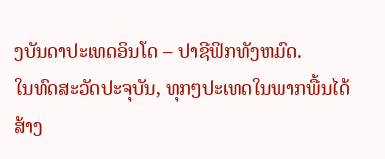ງບັນດາປະເທດອິນໂດ – ປາຊີຟິກທັງຫມົດ.
ໃນທົດສະວັດປະຈຸບັນ, ທຸກໆປະເທດໃນພາກພື້ນໄດ້ສ້າງ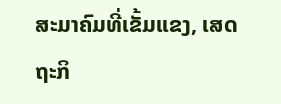ສະມາຄົມທີ່ເຂັ້ມແຂງ, ເສດຖະກິ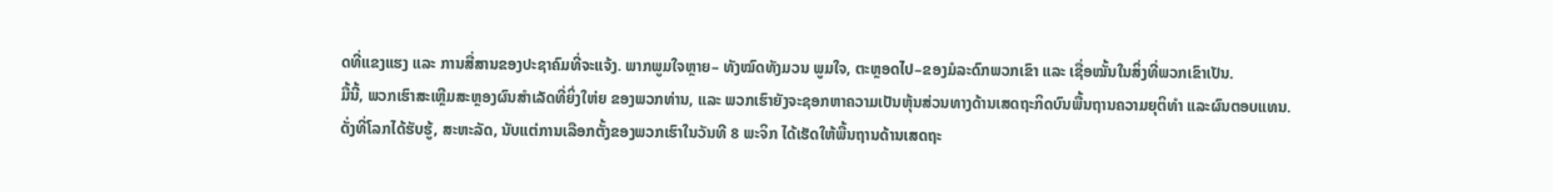ດທີ່ແຂງແຮງ ແລະ ການສື່ສານຂອງປະຊາຄົມທີ່ຈະແຈ້ງ. ພາກພູມໃຈຫຼາຍ– ທັງໝົດທັງມວນ ພູມໃຈ, ຕະຫຼອດໄປ–ຂອງມໍລະດົກພວກເຂົາ ແລະ ເຊື່ອໝັ້ນໃນສິ່ງທີ່ພວກເຂົາເປັນ.
ມື້ນີ້, ພວກເຮົາສະເຫຼີມສະຫຼອງຜົນສຳເລັດທີ່ຍິ່ງໃຫ່ຍ ຂອງພວກທ່ານ, ແລະ ພວກເຮົາຍັງຈະຊອກຫາຄວາມເປັນຫຸ້ນສ່ວນທາງດ້ານເສດຖະກິດບົນພື້ນຖານຄວາມຍຸຕິທຳ ແລະຜົນຕອບແທນ. ດັ່ງທີ່ໂລກໄດ້ຮັບຮູ້, ສະຫະລັດ, ນັບແຕ່ການເລືອກຕັ້ງຂອງພວກເຮົາໃນວັນທີ 8 ພະຈິກ ໄດ້ເຮັດໃຫ້ພື້ນຖານດ້ານເສດຖະ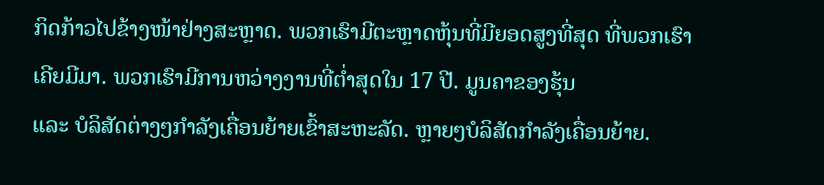ກິດກ້າວໄປຂ້າງໜ້າຢ່າງສະຫຼາດ. ພວກເຮົາມີຕະຫຼາດຫຸ້ນທີ່ມີຍອດສູງທີ່ສຸດ ທີ່ພວກເຮົາເຄີຍມີມາ. ພວກເຮົາມີການຫວ່າງງານທີ່ຕໍ່າສຸດໃນ 17 ປີ. ມູນຄາຂອງຮຸ້ນ
ແລະ ບໍລິສັດຕ່າງໆກໍາລັງເຄື່ອນຍ້າຍເຂົ້າສະຫະລັດ. ຫຼາຍໆບໍລິສັດກໍາລັງເຄື່ອນຍ້າຍ.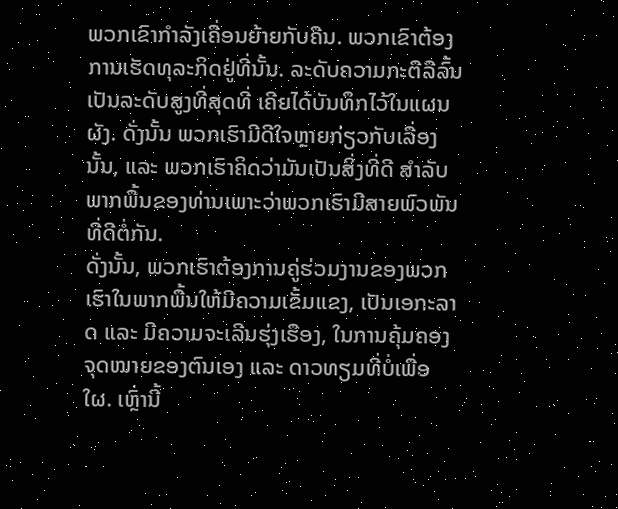ພວກເຂົາກໍາລັງເຄື່ອນຍ້າຍກັບຄືນ. ພວກເຂົາຕ້ອງການເຮັດທຸລະກິດຢູ່ທີ່ນັ້ນ. ລະດັບຄວາມກະຕືລືລົ້ນເປັນລະດັບສູງທີ່ສຸດທີ່ ເຄີຍໄດ້ບັນທຶກໄວ້ໃນແຜນຜັງ. ດັ່ງນັ້ນ ພວກເຮົາມີດີໃຈຫຼາຍກ່ຽວກັບເລື່ອງນັ້ນ, ແລະ ພວກເຮົາຄິດວ່າມັນເປັນສິ່ງທີ່ດີ ສໍາລັບພາກພື້ນຂອງທ່ານເພາະວ່າພວກເຮົາມີສາຍພົວພັນທີ່ດີຕໍ່ກັນ.
ດັ່ງນັ້ນ, ພວກເຮົາຕ້ອງການຄູ່ຮ່ວມງານຂອງພວກເຮົາໃນພາກພື້ນໃຫ້ມີຄວາມເຂັ້ມແຂງ, ເປັນເອກະລາດ ແລະ ມີຄວາມຈະເລີນຮຸ່ງເຮືອງ, ໃນການຄຸ້ມຄອງຈຸດໝາຍຂອງຕົນເອງ ແລະ ດາວທຽມທີ່ບໍ່ເພື່ອໃຜ. ເຫຼົ່ານີ້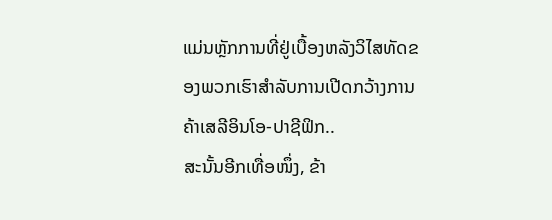ແມ່ນຫຼັກການທີ່ຢູ່ເບື້ອງຫລັງວິໄສທັດຂອງພວກເຮົາສໍາລັບການເປີດກວ້າງການຄ້າເສລີອິນໂອ-ປາຊີຟິກ..
ສະນັ້ນອີກເທື່ອໜຶ່ງ, ຂ້າ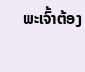ພະເຈົ້າຕ້ອງ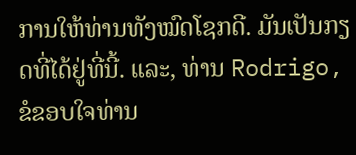ການໃຫ້ທ່ານທັງໝົດໂຊກດີ. ມັນເປັນກຽດທີ່ໄດ້ຢູ່ທີ່ນີ້. ແລະ, ທ່ານ Rodrigo, ຂໍຂອບໃຈທ່ານ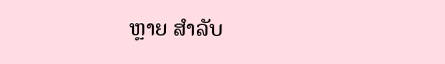ຫຼາຍ ສໍາລັບ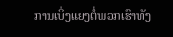ການເບິ່ງແຍງຕໍ່ພວກເຮົາທັງ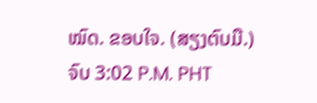ໝົດ. ຂອບໃຈ. (ສຽງຕົບມື.)
ຈົບ 3:02 P.M. PHT